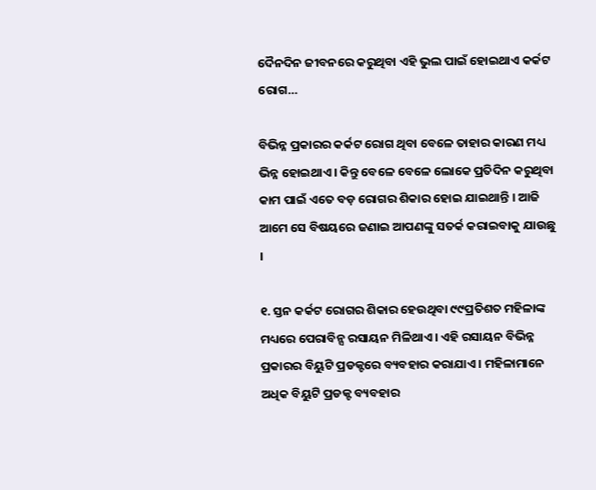ଦୈନଦିନ ଜୀବନରେ କରୁଥିବା ଏହି ଭୁଲ ପାଇଁ ହୋଇଥାଏ କର୍କଟ ରୋଗ…

ବିଭିନ୍ନ ପ୍ରକାରର କର୍କଟ ରୋଗ ଥିବା ବେଳେ ତାହାର କାରଣ ମଧ୍ୟ ଭିନ୍ନ ହୋଇଥାଏ । କିନ୍ତୁ ବେଳେ ବେଳେ ଲୋକେ ପ୍ରତିଦିନ କରୁଥିବା କାମ ପାଇଁ ଏତେ ବଡ଼ ରୋଗର ଶିକାର ହୋଇ ଯାଇଥାନ୍ତି । ଆଜି ଆମେ ସେ ବିଷୟରେ ଜଣାଇ ଆପଣଙ୍କୁ ସତର୍କ କରାଇବାକୁ ଯାଉଛୁ ।

୧. ସ୍ତନ କର୍କଟ ରୋଗର ଶିକାର ହେଉଥିବା ୯୯ପ୍ରତିଶତ ମହିଳାଙ୍କ ମଧ୍ୟରେ ପେରାବିନ୍ସ ରସାୟନ ମିଳିଥାଏ । ଏହି ରସାୟନ ବିଭିନ୍ନ ପ୍ରକାରର ବିୟୁଟି ପ୍ରଡକ୍ଟରେ ବ୍ୟବହାର କରାଯାଏ । ମହିଳାମାନେ ଅଧିକ ବିୟୁଟି ପ୍ରଡକ୍ଟ ବ୍ୟବହାର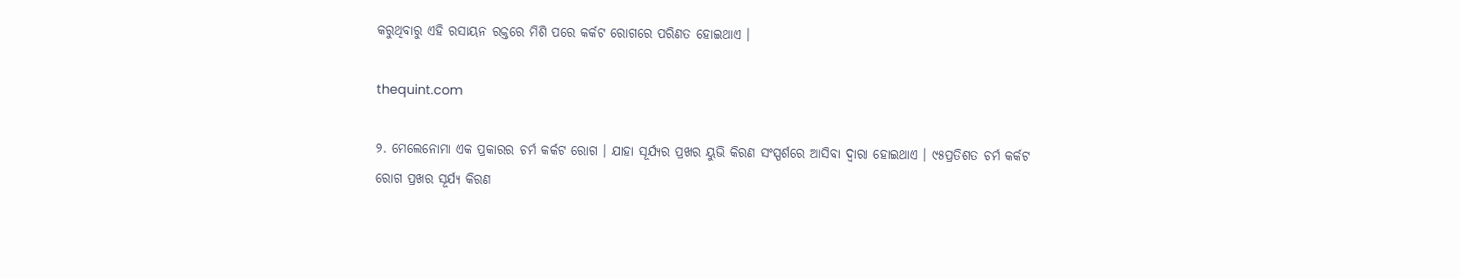କରୁଥିବାରୁ ଏହି ରସାୟନ ରକ୍ତରେ ମିଶି ପରେ କର୍କଟ ରୋଗରେ ପରିଣତ ହୋଇଥାଏ ।

thequint.com

୨. ମେଲେନୋମା ଏକ ପ୍ରକାରର ଚର୍ମ କର୍କଟ ରୋଗ । ଯାହା ସୂର୍ଯ୍ୟର ପ୍ରଖର ୟୁଭି କିରଣ ସଂସ୍ପର୍ଶରେ ଆସିବା ଦ୍ୱାରା ହୋଇଥାଏ । ୯୫ପ୍ରତିଶତ ଚର୍ମ କର୍କଟ ରୋଗ ପ୍ରଖର ସୂର୍ଯ୍ୟ କିରଣ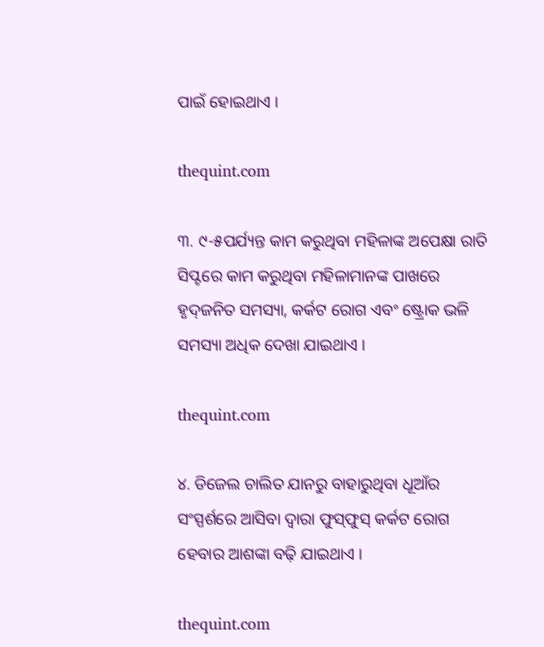ପାଇଁ ହୋଇଥାଏ ।

thequint.com

୩. ୯-୫ପର୍ଯ୍ୟନ୍ତ କାମ କରୁଥିବା ମହିଳାଙ୍କ ଅପେକ୍ଷା ରାତି ସିପ୍ଟରେ କାମ କରୁଥିବା ମହିଳାମାନଙ୍କ ପାଖରେ ହୃଦ୍‌ଜନିତ ସମସ୍ୟା, କର୍କଟ ରୋଗ ଏବଂ ଷ୍ଟ୍ରୋକ ଭଳି ସମସ୍ୟା ଅଧିକ ଦେଖା ଯାଇଥାଏ ।

thequint.com

୪. ଡିଜେଲ ଚାଲିତ ଯାନରୁ ବାହାରୁଥିବା ଧୂଆଁର ସଂସ୍ପର୍ଶରେ ଆସିବା ଦ୍ୱାରା ଫୁସ୍‌ଫୁସ୍‌ କର୍କଟ ରୋଗ ହେବାର ଆଶଙ୍କା ବଢ଼ି ଯାଇଥାଏ ।

thequint.com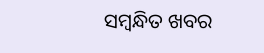ସମ୍ବନ୍ଧିତ ଖବର